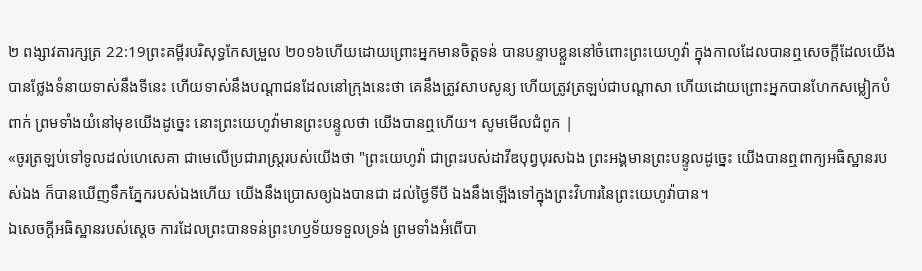២ ពង្សាវតារក្សត្រ 22:19ព្រះគម្ពីរបរិសុទ្ធកែសម្រួល ២០១៦ហើយដោយព្រោះអ្នកមានចិត្តទន់ បានបន្ទាបខ្លួននៅចំពោះព្រះយេហូវ៉ា ក្នុងកាលដែលបានឮសេចក្ដីដែលយើងបានថ្លែងទំនាយទាស់នឹងទីនេះ ហើយទាស់នឹងបណ្ដាជនដែលនៅក្រុងនេះថា គេនឹងត្រូវសាបសូន្យ ហើយត្រូវត្រឡប់ជាបណ្ដាសា ហើយដោយព្រោះអ្នកបានហែកសម្លៀកបំពាក់ ព្រមទាំងយំនៅមុខយើងដូច្នេះ នោះព្រះយេហូវ៉ាមានព្រះបន្ទូលថា យើងបានឮហើយ។ សូមមើលជំពូក |
«ចូរត្រឡប់ទៅទូលដល់ហេសេគា ជាមេលើប្រជារាស្ត្ររបស់យើងថា "ព្រះយេហូវ៉ា ជាព្រះរបស់ដាវីឌបុព្វបុរសឯង ព្រះអង្គមានព្រះបន្ទូលដូច្នេះ យើងបានឮពាក្យអធិស្ឋានរបស់ឯង ក៏បានឃើញទឹកភ្នែករបស់ឯងហើយ យើងនឹងប្រោសឲ្យឯងបានជា ដល់ថ្ងៃទីបី ឯងនឹងឡើងទៅក្នុងព្រះវិហារនៃព្រះយេហូវ៉ាបាន។
ឯសេចក្ដីអធិស្ឋានរបស់ស្ដេច ការដែលព្រះបានទន់ព្រះហឫទ័យទទួលទ្រង់ ព្រមទាំងអំពើបា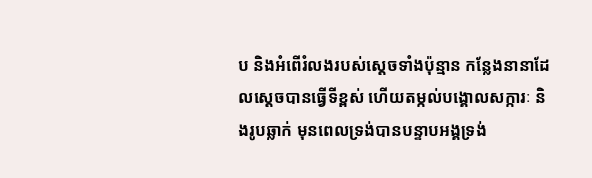ប និងអំពើរំលងរបស់ស្ដេចទាំងប៉ុន្មាន កន្លែងនានាដែលស្ដេចបានធ្វើទីខ្ពស់ ហើយតម្កល់បង្គោលសក្ការៈ និងរូបឆ្លាក់ មុនពេលទ្រង់បានបន្ទាបអង្គទ្រង់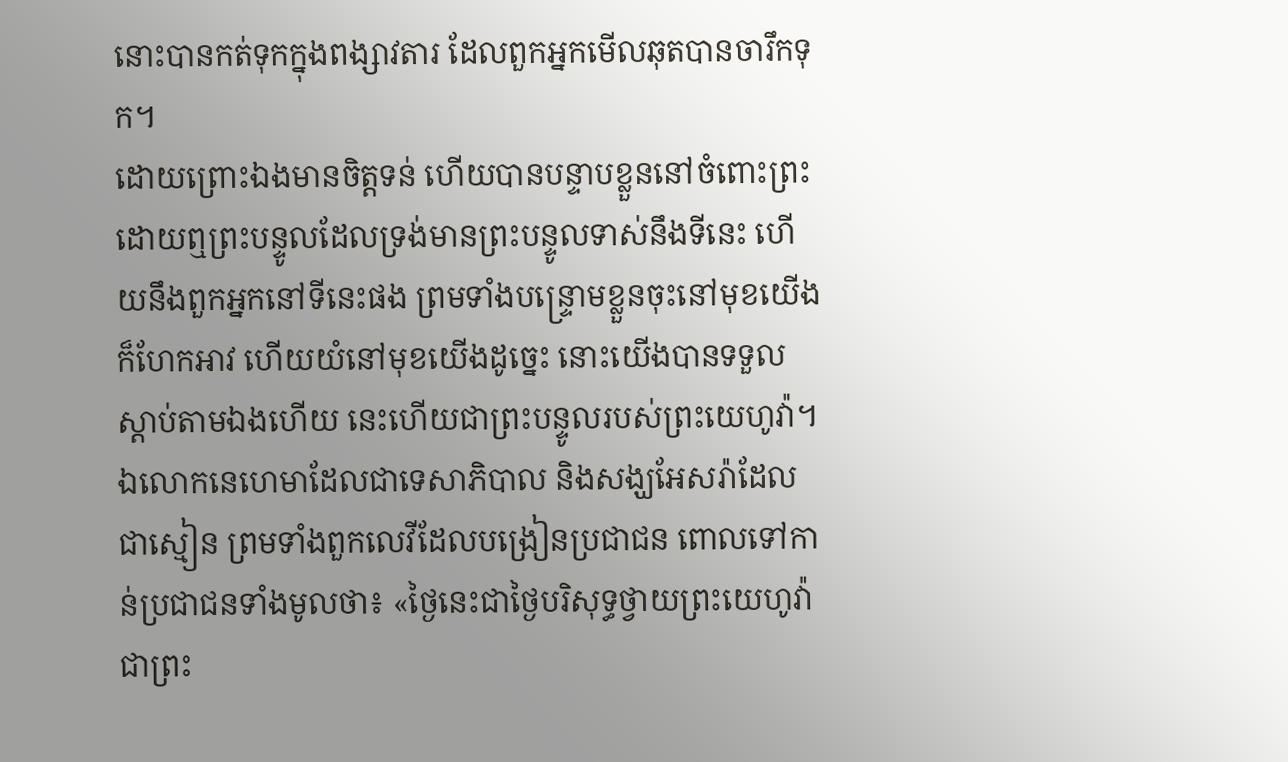នោះបានកត់ទុកក្នុងពង្សាវតារ ដែលពួកអ្នកមើលឆុតបានចារឹកទុក។
ដោយព្រោះឯងមានចិត្តទន់ ហើយបានបន្ទាបខ្លួននៅចំពោះព្រះ ដោយឮព្រះបន្ទូលដែលទ្រង់មានព្រះបន្ទូលទាស់នឹងទីនេះ ហើយនឹងពួកអ្នកនៅទីនេះផង ព្រមទាំងបន្ទ្រោមខ្លួនចុះនៅមុខយើងក៏ហែកអាវ ហើយយំនៅមុខយើងដូច្នេះ នោះយើងបានទទួលស្តាប់តាមឯងហើយ នេះហើយជាព្រះបន្ទូលរបស់ព្រះយេហូវ៉ា។
ឯលោកនេហេមាដែលជាទេសាភិបាល និងសង្ឃអែសរ៉ាដែលជាស្មៀន ព្រមទាំងពួកលេវីដែលបង្រៀនប្រជាជន ពោលទៅកាន់ប្រជាជនទាំងមូលថា៖ «ថ្ងៃនេះជាថ្ងៃបរិសុទ្ធថ្វាយព្រះយេហូវ៉ាជាព្រះ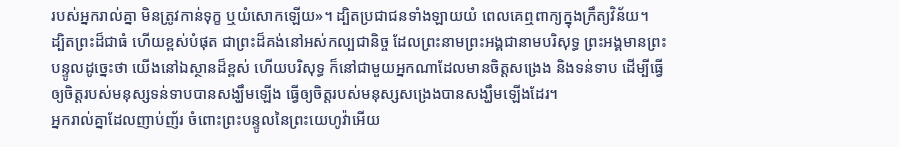របស់អ្នករាល់គ្នា មិនត្រូវកាន់ទុក្ខ ឬយំសោកឡើយ»។ ដ្បិតប្រជាជនទាំងឡាយយំ ពេលគេឮពាក្យក្នុងក្រឹត្យវិន័យ។
ដ្បិតព្រះដ៏ជាធំ ហើយខ្ពស់បំផុត ជាព្រះដ៏គង់នៅអស់កល្បជានិច្ច ដែលព្រះនាមព្រះអង្គជានាមបរិសុទ្ធ ព្រះអង្គមានព្រះបន្ទូលដូច្នេះថា យើងនៅឯស្ថានដ៏ខ្ពស់ ហើយបរិសុទ្ធ ក៏នៅជាមួយអ្នកណាដែលមានចិត្តសង្រេង និងទន់ទាប ដើម្បីធ្វើឲ្យចិត្តរបស់មនុស្សទន់ទាបបានសង្ឃឹមឡើង ធ្វើឲ្យចិត្តរបស់មនុស្សសង្រេងបានសង្ឃឹមឡើងដែរ។
អ្នករាល់គ្នាដែលញាប់ញ័រ ចំពោះព្រះបន្ទូលនៃព្រះយេហូវ៉ាអើយ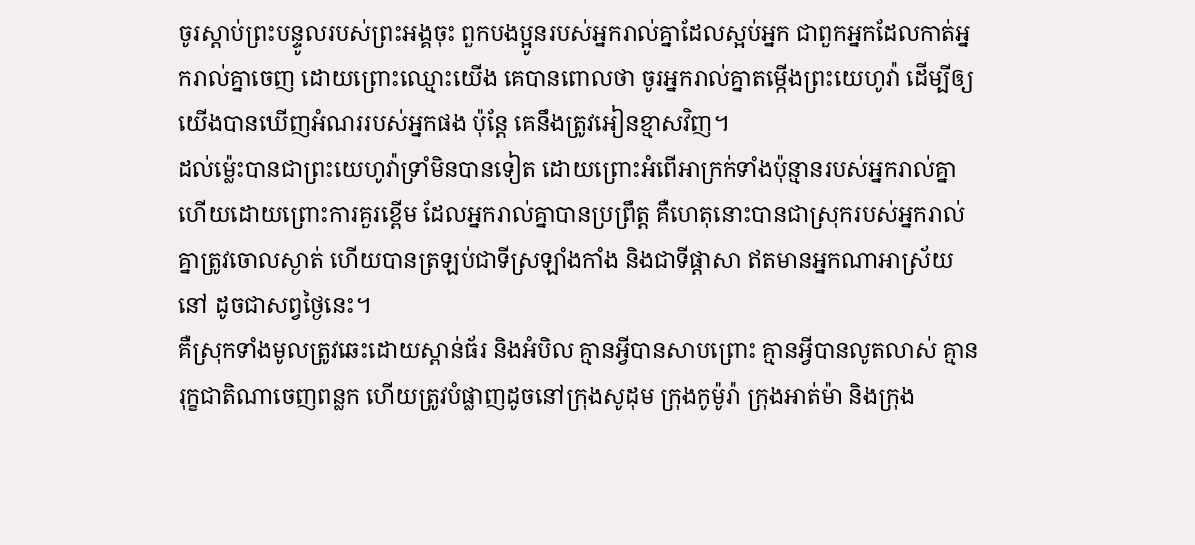ចូរស្តាប់ព្រះបន្ទូលរបស់ព្រះអង្គចុះ ពួកបងប្អូនរបស់អ្នករាល់គ្នាដែលស្អប់អ្នក ជាពួកអ្នកដែលកាត់អ្នករាល់គ្នាចេញ ដោយព្រោះឈ្មោះយើង គេបានពោលថា ចូរអ្នករាល់គ្នាតម្កើងព្រះយេហូវ៉ា ដើម្បីឲ្យយើងបានឃើញអំណររបស់អ្នកផង ប៉ុន្តែ គេនឹងត្រូវអៀនខ្មាសវិញ។
ដល់ម៉្លេះបានជាព្រះយេហូវ៉ាទ្រាំមិនបានទៀត ដោយព្រោះអំពើអាក្រក់ទាំងប៉ុន្មានរបស់អ្នករាល់គ្នា ហើយដោយព្រោះការគួរខ្ពើម ដែលអ្នករាល់គ្នាបានប្រព្រឹត្ត គឺហេតុនោះបានជាស្រុករបស់អ្នករាល់គ្នាត្រូវចោលស្ងាត់ ហើយបានត្រឡប់ជាទីស្រឡាំងកាំង និងជាទីផ្ដាសា ឥតមានអ្នកណាអាស្រ័យនៅ ដូចជាសព្វថ្ងៃនេះ។
គឺស្រុកទាំងមូលត្រូវឆេះដោយស្ពាន់ធ័រ និងអំបិល គ្មានអ្វីបានសាបព្រោះ គ្មានអ្វីបានលូតលាស់ គ្មានរុក្ខជាតិណាចេញពន្លក ហើយត្រូវបំផ្លាញដូចនៅក្រុងសូដុម ក្រុងកូម៉ូរ៉ា ក្រុងអាត់ម៉ា និងក្រុង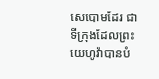សេបោមដែរ ជាទីក្រុងដែលព្រះយេហូវ៉ាបានបំ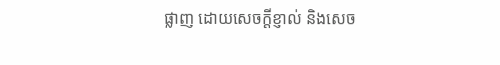ផ្លាញ ដោយសេចក្ដីខ្ញាល់ និងសេច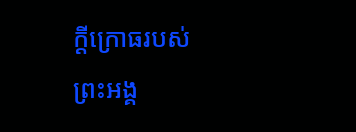ក្ដីក្រោធរបស់ព្រះអង្គ